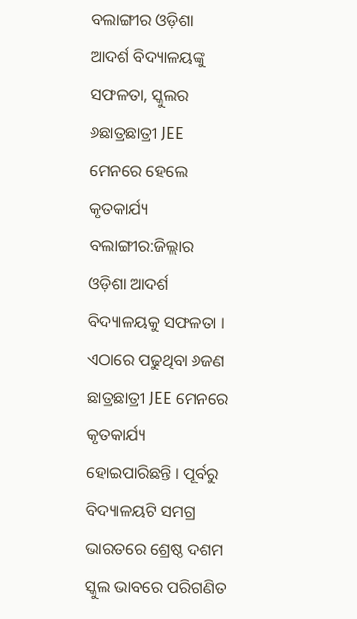ବଲାଙ୍ଗୀର ଓଡ଼ିଶା ଆଦର୍ଶ ବିଦ୍ୟାଳୟଙ୍କୁ ସଫଳତା, ସ୍କୁଲର ୬ଛାତ୍ରଛାତ୍ରୀ JEE ମେନରେ ହେଲେ କୃତକାର୍ଯ୍ୟ ବଲାଙ୍ଗୀର:ଜିଲ୍ଲାର ଓଡ଼ିଶା ଆଦର୍ଶ ବିଦ୍ୟାଳୟକୁ ସଫଳତା । ଏଠାରେ ପଢୁଥିବା ୬ଜଣ ଛାତ୍ରଛାତ୍ରୀ JEE ମେନରେ କୃତକାର୍ଯ୍ୟ ହୋଇପାରିଛନ୍ତି । ପୂର୍ବରୁ ବିଦ୍ୟାଳୟଟି ସମଗ୍ର ଭାରତରେ ଶ୍ରେଷ୍ଠ ଦଶମ ସ୍କୁଲ ଭାବରେ ପରିଗଣିତ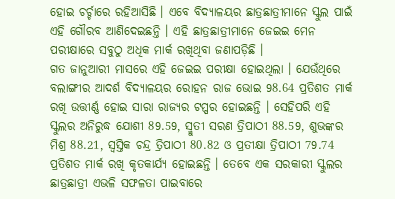ହୋଇ ଚର୍ଚ୍ଚାରେ ରହିଆସିଛି । ଏବେ ବିଦ୍ୟାଳୟର ଛାତ୍ରଛାତ୍ରୀମାନେ ସ୍କୁଲ ପାଇଁ ଏହି ଗୌରବ ଆଣିଦେଇଛନ୍ତି । ଏହି ଛାତ୍ରଛାତ୍ରୀମାନେ ଜେଇଇ ମେନ ପରୀକ୍ଷାରେ ସବୁଠୁ ଅଧିକ ମାର୍କ ରଖିଥିବା ଜଣାପଡ଼ିଛି ।
ଗତ ଜାନୁଆରୀ ମାସରେ ଏହି ଜେଇଇ ପରୀକ୍ଷା ହୋଇଥିଲା । ଯେଉଁଥିରେ ବଲାଙ୍ଗୀର ଆଦର୍ଶ ବିଦ୍ୟାଳୟର ରୋହନ ରାଜ ଭୋଇ 98.64 ପ୍ରତିଶତ ମାର୍କ ରଖି ଉତ୍ତୀର୍ଣ୍ଣ ହୋଇ ସାରା ରାଜ୍ୟର ଟପ୍ପର ହୋଇଛନ୍ତି । ସେହିପରି ଏହି ସ୍କୁଲର ଅନିରୁଦ୍ଧ ଯୋଶୀ 89.59, ସ୍ମୁତୀ ସରଣ ତ୍ରିପାଠୀ 88.59, ଶୁଭଙ୍କର ମିଶ୍ର 88.21, ସ୍ବସ୍ତିକ ଚନ୍ଦ୍ର ତ୍ରିପାଠୀ 80.82 ଓ ପ୍ରତୀକ୍ଷା ତ୍ରିପାଠୀ 79.74 ପ୍ରତିଶତ ମାର୍କ ରଖି କୃତକାର୍ଯ୍ୟ ହୋଇଛନ୍ତି । ତେବେ ଏକ ସରକାରୀ ସ୍କୁଲର ଛାତ୍ରଛାତ୍ରୀ ଏଭଳି ସଫଳତା ପାଇବାରେ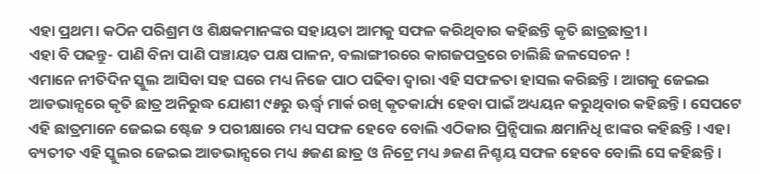ଏହା ପ୍ରଥମ। କଠିନ ପରିଶ୍ରମ ଓ ଶିକ୍ଷକମାନଙ୍କର ସହାୟତା ଆମକୁ ସଫଳ କରିଥିବାର କହିଛନ୍ତି କୃତି ଛାତ୍ରଛାତ୍ରୀ ।
ଏହା ବି ପଢନ୍ତୁ- ପାଣି ବିନା ପାଣି ପଞ୍ଚାୟତ ପକ୍ଷ ପାଳନ, ବଲାଙ୍ଗୀରରେ କାଗଜପତ୍ରରେ ଚାଲିଛି ଜଳସେଚନ !
ଏମାନେ ନୀତିଦିନ ସ୍କୁଲ ଆସିବା ସହ ଘରେ ମଧ୍ୟ ନିଜେ ପାଠ ପଢିବା ଦ୍ବାରା ଏହି ସଫଳତା ହାସଲ କରିଛନ୍ତି । ଆଗକୁ ଜେଇଇ ଆଡଭାନ୍ସରେ କୃତି ଛାତ୍ର ଅନିରୁଦ୍ଧ ଯୋଶୀ ୯୫ରୁ ଊର୍ଦ୍ଧ୍ବ ମାର୍କ ରଖି କୃତକାର୍ଯ୍ୟ ହେବା ପାଇଁ ଅଧ୍ୟୟନ କରୁଥିବାର କହିଛନ୍ତି। ସେପଟେ ଏହି ଛାତ୍ରମାନେ ଜେଇଇ ଷ୍ଟେଜ ୨ ପରୀକ୍ଷାରେ ମଧ୍ୟ ସଫଳ ହେବେ ବୋଲି ଏଠିକାର ପ୍ରିନ୍ସିପାଲ କ୍ଷମାନିଧି ଝାଙ୍କର କହିଛନ୍ତି । ଏହା ବ୍ୟତୀତ ଏହି ସ୍କୁଲର ଜେଇଇ ଆଡଭାନ୍ସରେ ମଧ୍ୟ ୫ଜଣ ଛାତ୍ର ଓ ନିଟ୍ରେ ମଧ୍ୟ ୬ଜଣ ନିଶ୍ଚୟ ସଫଳ ହେବେ ବୋଲି ସେ କହିଛନ୍ତି ।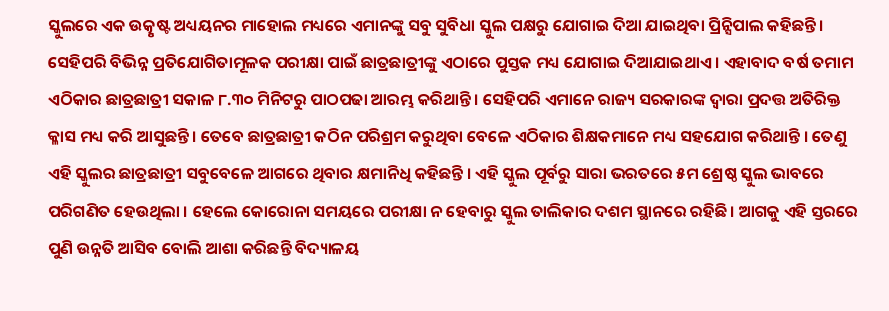ସ୍କୁଲରେ ଏକ ଉତ୍କୃଷ୍ଟ ଅଧ୍ୟୟନର ମାହୋଲ ମଧ୍ୟରେ ଏମାନଙ୍କୁ ସବୁ ସୁବିଧା ସ୍କୁଲ ପକ୍ଷରୁ ଯୋଗାଇ ଦିଆ ଯାଇଥିବା ପ୍ରିନ୍ସିପାଲ କହିଛନ୍ତି ।
ସେହିପରି ବିଭିନ୍ନ ପ୍ରତିଯୋଗିତାମୂଳକ ପରୀକ୍ଷା ପାଇଁ ଛାତ୍ରଛାତ୍ରୀଙ୍କୁ ଏଠାରେ ପୁସ୍ତକ ମଧ୍ୟ ଯୋଗାଇ ଦିଆଯାଇଥାଏ । ଏହାବାଦ ବର୍ଷ ତମାମ ଏଠିକାର ଛାତ୍ରଛାତ୍ରୀ ସକାଳ ୮.୩୦ ମିନିଟରୁ ପାଠପଢା ଆରମ୍ଭ କରିଥାନ୍ତି । ସେହିପରି ଏମାନେ ରାଜ୍ୟ ସରକାରଙ୍କ ଦ୍ବାରା ପ୍ରଦତ୍ତ ଅତିରିକ୍ତ କ୍ଳାସ ମଧ୍ୟ କରି ଆସୁଛନ୍ତି । ତେବେ ଛାତ୍ରଛାତ୍ରୀ କଠିନ ପରିଶ୍ରମ କରୁଥିବା ବେଳେ ଏଠିକାର ଶିକ୍ଷକମାନେ ମଧ୍ୟ ସହଯୋଗ କରିଥାନ୍ତି । ତେଣୁ ଏହି ସ୍କୁଲର ଛାତ୍ରଛାତ୍ରୀ ସବୁବେଳେ ଆଗରେ ଥିବାର କ୍ଷମାନିଧି କହିଛନ୍ତି । ଏହି ସ୍କୁଲ ପୂର୍ବରୁ ସାରା ଭରତରେ ୫ମ ଶ୍ରେଷ୍ଠ ସ୍କୁଲ ଭାବରେ ପରିଗଣିତ ହେଉଥିଲା । ହେଲେ କୋରୋନା ସମୟରେ ପରୀକ୍ଷା ନ ହେବାରୁ ସ୍କୁଲ ତାଲିକାର ଦଶମ ସ୍ଥାନରେ ରହିଛି। ଆଗକୁ ଏହି ସ୍ତରରେ ପୁଣି ଉନ୍ନତି ଆସିବ ବୋଲି ଆଶା କରିଛନ୍ତି ବିଦ୍ୟାଳୟ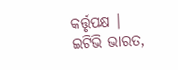କର୍ତ୍ତୃପକ୍ଷ ।
ଇଟିଭି ଭାରତ,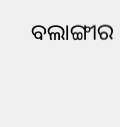ବଲାଙ୍ଗୀର